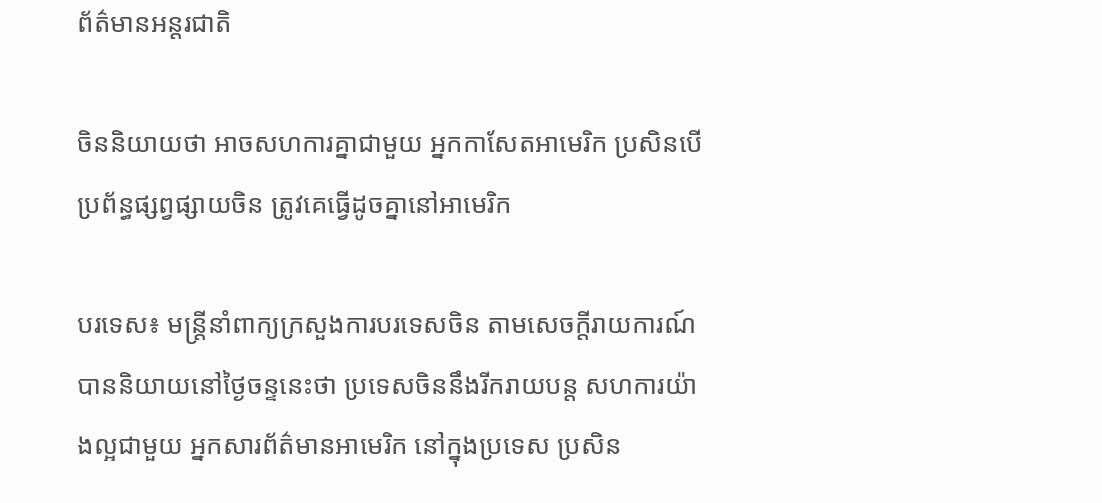ព័ត៌មានអន្តរជាតិ

ចិននិយាយថា អាចសហការគ្នាជាមួយ អ្នកកាសែតអាមេរិក ប្រសិនបើប្រព័ន្ធផ្សព្វផ្សាយចិន ត្រូវគេធ្វើដូចគ្នានៅអាមេរិក

បរទេស៖ មន្ត្រីនាំពាក្យក្រសួងការបរទេសចិន តាមសេចក្តីរាយការណ៍ បាននិយាយនៅថ្ងៃចន្ទនេះថា ប្រទេសចិននឹងរីករាយបន្ត សហការយ៉ាងល្អជាមួយ អ្នកសារព័ត៌មានអាមេរិក នៅក្នុងប្រទេស ប្រសិន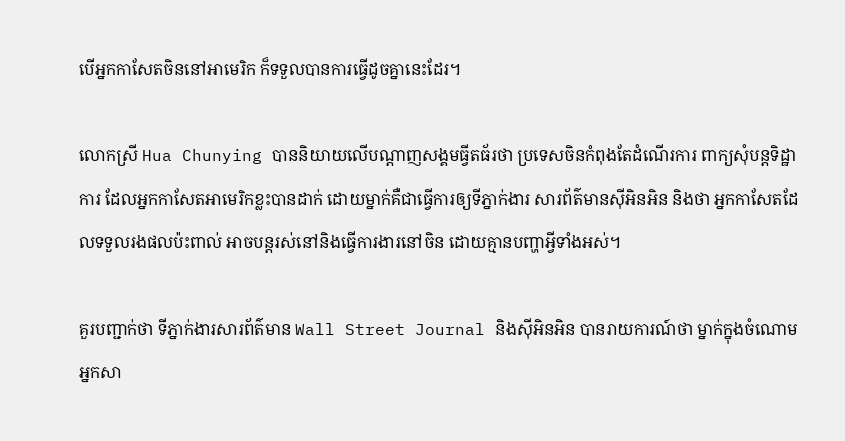បើអ្នកកាសែតចិននៅអាមេរិក ក៏ទទួលបានការធ្វើដូចគ្នានេះដែរ។

លោកស្រី Hua Chunying បាននិយាយលើបណ្ដាញសង្គមធ្វីតធ័រថា ប្រទេសចិនកំពុងតែដំណើរការ ពាក្យសុំបន្ដទិដ្ឋាការ ដែលអ្នកកាសែតអាមេរិកខ្លះបានដាក់ ដោយម្នាក់គឺជាធ្វើការឲ្យទីភ្នាក់ងារ សារព័ត៌មានស៊ីអិនអិន និងថា អ្នកកាសែតដែលទទួលរងផលប៉ះពាល់ អាចបន្តរស់នៅនិងធ្វើការងារនៅចិន ដោយគ្មានបញ្ហាអ្វីទាំងអស់។

គួរបញ្ជាក់ថា ទីភ្នាក់ងារសារព័ត៌មាន Wall Street Journal និងស៊ីអិនអិន បានរាយការណ៍ថា ម្នាក់ក្នុងចំណោម អ្នកសា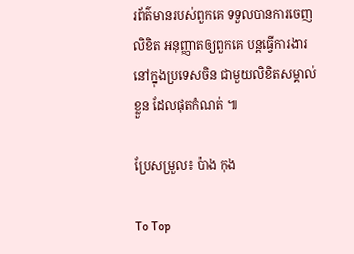រព័ត៌មានរបស់ពួកគេ ទទួលបានការចេញលិខិត អនុញ្ញាតឲ្យពួកគេ បន្តធ្វើការងារនៅក្នុងប្រទេសចិន ជាមួយលិខិតសម្គាល់ខ្លួន ដែលផុតកំណត់ ៕

ប្រែសម្រួល៖ ប៉ាង កុង

To Top